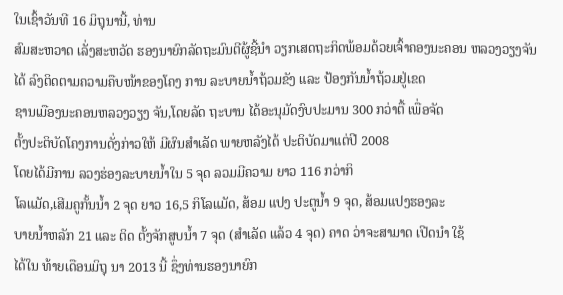ໃນເຊົ້າວັນທີ 16 ມິຖຸນານີ້, ທ່ານ
ສົມສະຫວາດ ເລັ່ງສະຫວັດ ຮອງນາຍົກລັດຖະມົນຕີຜູ້ຊີ້ນຳ ວຽກເສດຖະກິດພ້ອມດ້ວຍເຈົ້າຄອງນະຄອນ ຫລວງວຽງຈັນ
ໄດ້ ລົງຕິດຕາມຄວາມຄືບໜ້າຂອງໂຄງ ການ ລະບາຍນ້ຳຖ້ວມຂັງ ແລະ ປ້ອງກັນນ້ຳຖ້ວມຢູ່ເຂດ
ຊານເມືອງນະຄອນຫລວງວຽງ ຈັນ,ໂດຍລັດ ຖະບານ ໄດ້ອະນຸມັດງົບປະມານ 300 ກວ່າຕື້ ເພື່ອຈັດ
ຕັ້ງປະຕິບັດໂຄງການດັ່ງກ່າວໃຫ້ ມີຜົນສຳເລັດ ພາຍຫລັງໄດ້ ປະຕິບັດມາແຕ່ປີ 2008
ໂດຍໄດ້ມີການ ລວງຮ່ອງລະບາຍນ້ຳໃນ 5 ຈຸດ ລວມມີຄວາມ ຍາວ 116 ກວ່າກິ
ໂລແມັດ,ເສີມຄູກັ້ນນ້ຳ 2 ຈຸດ ຍາວ 16,5 ກິໂລແມັດ, ສ້ອມ ແປງ ປະຕູນ້ຳ 9 ຈຸດ, ສ້ອມແປງຮອງລະ
ບາຍນ້ຳຫລັກ 21 ແລະ ຕິດ ຕັ້ງຈັກສູບນ້ຳ 7 ຈຸດ (ສຳເລັດ ແລ້ວ 4 ຈຸດ) ຄາດ ວ່າຈະສາມາດ ເປີດນຳ ໃຊ້
ໄດ້ໃນ ທ້າຍເດືອນມິຖຸ ນາ 2013 ນີ້ ຊຶ່ງທ່ານຮອງນາຍົກ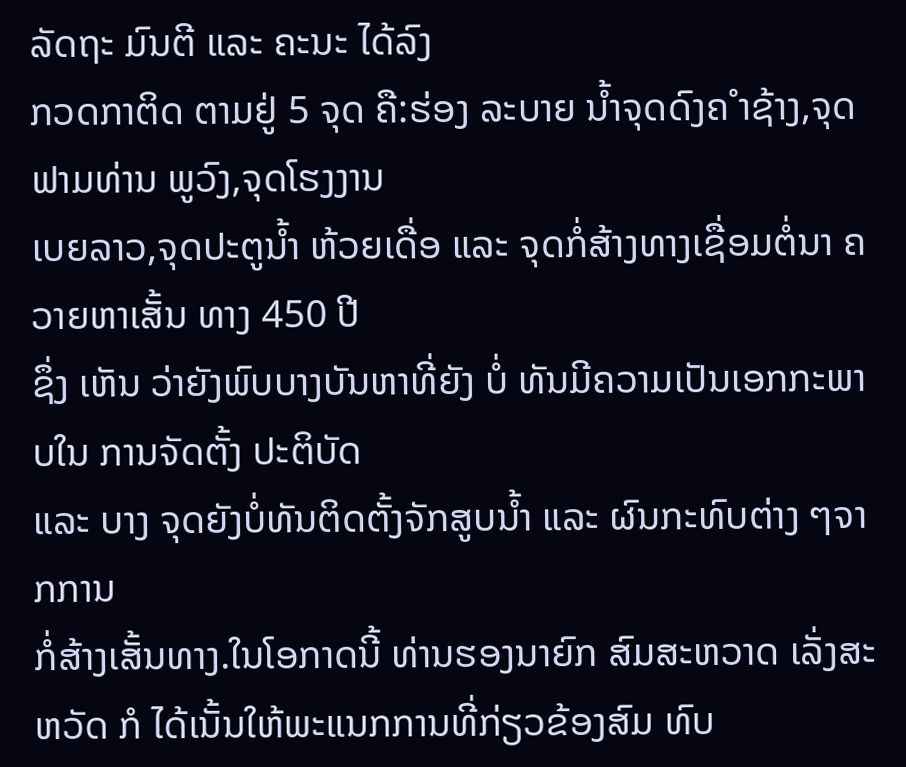ລັດຖະ ມົນຕີ ແລະ ຄະນະ ໄດ້ລົງ
ກວດກາຕິດ ຕາມຢູ່ 5 ຈຸດ ຄື:ຮ່ອງ ລະບາຍ ນ້ຳຈຸດດົງຄ ຳຊ້າງ,ຈຸດ ຟາມທ່ານ ພູວົງ,ຈຸດໂຮງງານ
ເບຍລາວ,ຈຸດປະຕູນ້ຳ ຫ້ວຍເດື່ອ ແລະ ຈຸດກໍ່ສ້າງທາງເຊື່ອມຕໍ່ນາ ຄວາຍຫາເສັ້ນ ທາງ 450 ປີ
ຊຶ່ງ ເຫັນ ວ່າຍັງພົບບາງບັນຫາທີ່ຍັງ ບໍ່ ທັນມີຄວາມເປັນເອກກະພາບໃນ ການຈັດຕັ້ງ ປະຕິບັດ
ແລະ ບາງ ຈຸດຍັງບໍ່ທັນຕິດຕັ້ງຈັກສູບນ້ຳ ແລະ ຜົນກະທົບຕ່າງ ໆຈາກການ
ກໍ່ສ້າງເສັ້ນທາງ.ໃນໂອກາດນີ້ ທ່ານຮອງນາຍົກ ສົມສະຫວາດ ເລັ່ງສະຫວັດ ກໍ ໄດ້ເນັ້ນໃຫ້ພະແນກການທີ່ກ່ຽວຂ້ອງສົມ ທົບ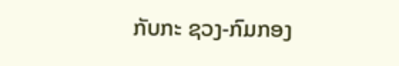ກັບກະ ຊວງ-ກົມກອງ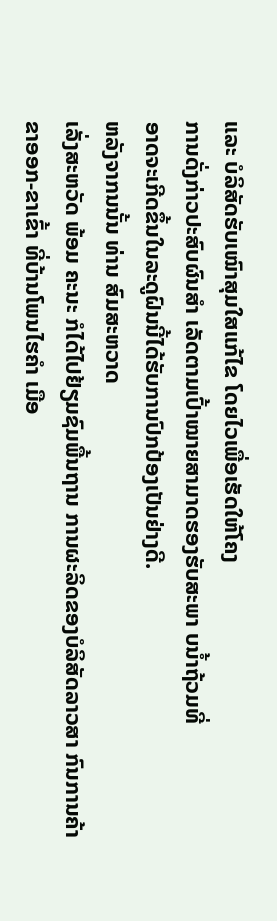ແລະ ບໍລິສັດຮັບເໝົາສຸມໃສແກ້ໄຂ ໂດຍໄວເພື່ອເຮັດໃຫ້ໂຄງ
ການດັ່ງກ່າວປະສົບຜົນສຳ ເລັດຕາມເປົ້າໝາຍສາມາດຮອງຮັບສະພາ ບນ້ຳຖ້ວມທີ່
ອາດຈະເກີດຂຶ້ນໃນລະດູຝົນນີ້ໄດ້ຮັບການປົກປ້ອງເປັນຢ່າງດີ.
ຫລັງຈາກນນັ້ນ ທ່ານ ສົມສະຫວາດ
ເລັ່ງສະຫວັດ ພ້ອມ ຄະນະ ກໍໄດ້ໄປຢ້ຽມຊົມພື້ນຖານ ການຜະລິດຂອງບໍລິສັດລາວສາ ກົນການຄ້າ
ຂາອອກ-ຂາເຂົ້າ ທີ່ບ້ານໂພນໄຮຄຳ ເມືອ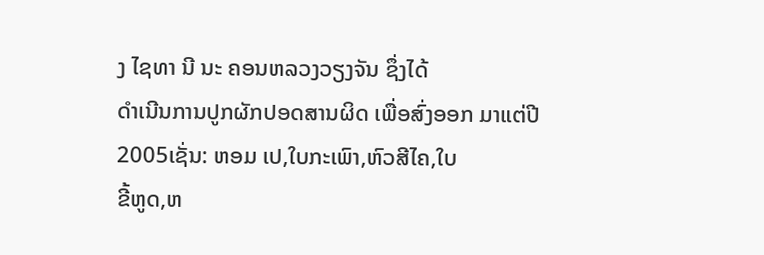ງ ໄຊທາ ນີ ນະ ຄອນຫລວງວຽງຈັນ ຊຶ່ງໄດ້
ດຳເນີນການປູກຜັກປອດສານຜິດ ເພື່ອສົ່ງອອກ ມາແຕ່ປີ 2005ເຊັ່ນ: ຫອມ ເປ,ໃບກະເພົາ,ຫົວສີໄຄ,ໃບ
ຂີ້ຫູດ,ຫ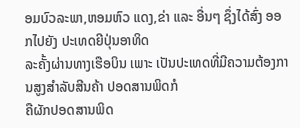ອມບົວລະພາ,ຫອມຫົວ ແດງ,ຂ່າ ແລະ ອື່ນໆ ຊຶ່ງໄດ້ສົ່ງ ອອກໄປຍັງ ປະເທດຍີປຸ່ນອາທິດ
ລະຄັ້ງຜ່ານທາງເຮືອບິນ ເພາະ ເປັນປະເທດທີ່ມີຄວາມຕ້ອງການສູງສຳລັບສີນຄ້າ ປອດສານພິດກໍ
ຄືຜັກປອດສານພິດ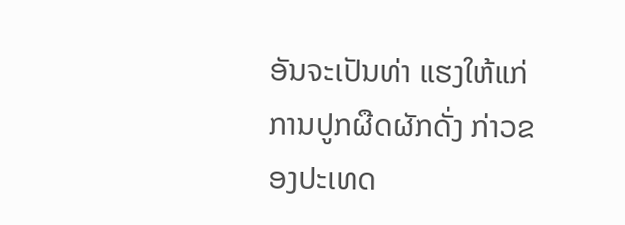ອັນຈະເປັນທ່າ ແຮງໃຫ້ແກ່ການປູກຜືດຜັກດັ່ງ ກ່າວຂອງປະເທດ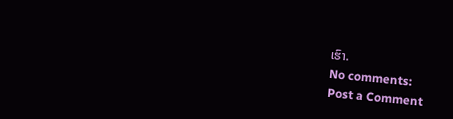ເຮົາ.
No comments:
Post a Comment